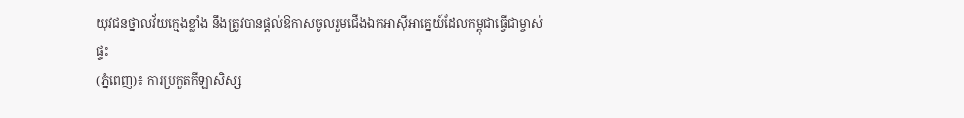យុវជនថ្នាលវ័យក្មេងខ្លាំង នឹងត្រូវបានផ្តល់ឱកាសចូលរួមជើងឯកអាស៊ីអាគ្នេយ៍ដែលកម្ពុជាធ្វើជាម្ចាស់ផ្ទះ
(ភ្នំពេញ)៖ ការប្រកួតកីឡាសិស្ស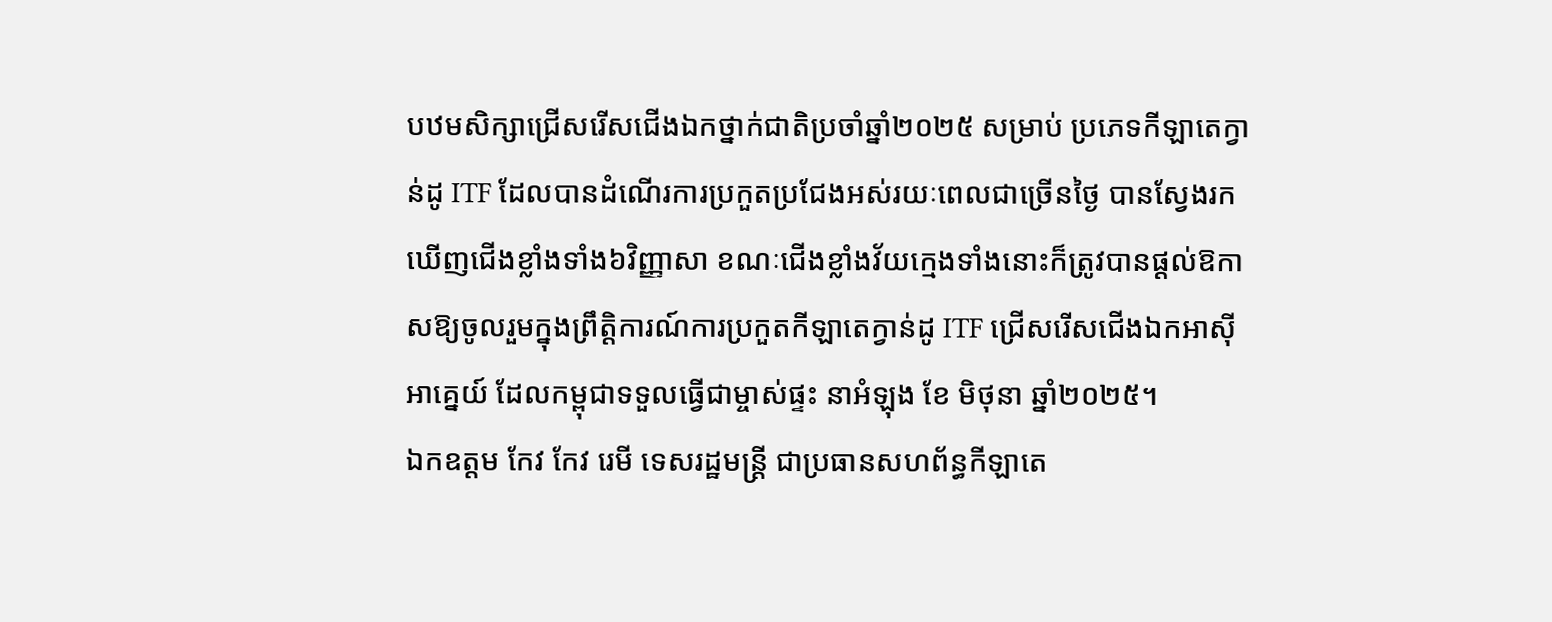បឋមសិក្សាជ្រើសរើសជើងឯកថ្នាក់ជាតិប្រចាំឆ្នាំ២០២៥ សម្រាប់ ប្រភេទកីឡាតេក្វាន់ដូ ITF ដែលបានដំណើរការប្រកួតប្រជែងអស់រយៈពេលជាច្រើនថ្ងៃ បានស្វែងរកឃើញជើងខ្លាំងទាំង៦វិញ្ញាសា ខណៈជើងខ្លាំងវ័យក្មេងទាំងនោះក៏ត្រូវបានផ្តល់ឱកាសឱ្យចូលរួមក្នុងព្រឹត្តិការណ៍ការប្រកួតកីឡាតេក្វាន់ដូ ITF ជ្រើសរើសជើងឯកអាស៊ីអាគ្នេយ៍ ដែលកម្ពុជាទទួលធ្វើជាម្ចាស់ផ្ទះ នាអំឡុង ខែ មិថុនា ឆ្នាំ២០២៥។
ឯកឧត្តម កែវ កែវ រេមី ទេសរដ្ឋមន្ត្រី ជាប្រធានសហព័ន្ធកីឡាតេ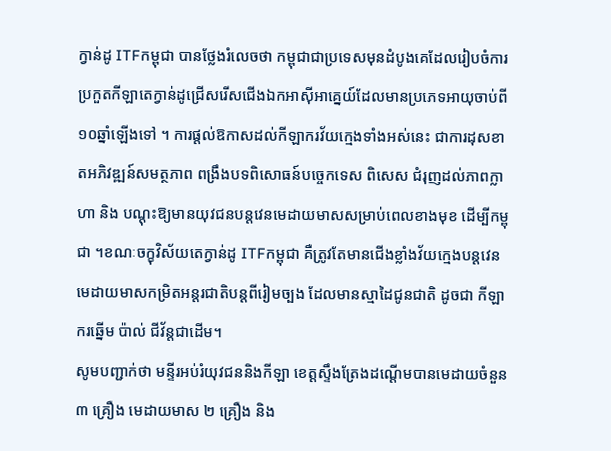ក្វាន់ដូ ITFកម្ពុជា បានថ្លែងរំលេចថា កម្ពុជាជាប្រទេសមុនដំបូងគេដែលរៀបចំការប្រកួតកីឡាតេក្វាន់ដូជ្រើសរើសជើងឯកអាស៊ីអាគ្នេយ៍ដែលមានប្រភេទអាយុចាប់ពី១០ឆ្នាំឡើងទៅ ។ ការផ្តល់ឱកាសដល់កីឡាករវ័យក្មេងទាំងអស់នេះ ជាការដុសខាតអភិវឌ្ឍន៍សមត្ថភាព ពង្រឹងបទពិសោធន៍បច្ចេកទេស ពិសេស ជំរុញដល់ភាពក្លាហា និង បណ្តុះឱ្យមានយុវជនបន្តវេនមេដាយមាសសម្រាប់ពេលខាងមុខ ដើម្បីកម្ពុជា ។ខណៈចក្ខុវិស័យតេក្វាន់ដូ ITFកម្ពុជា គឺត្រូវតែមានជើងខ្លាំងវ័យក្មេងបន្តវេនមេដាយមាសកម្រិតអន្តរជាតិបន្តពីរៀមច្បង ដែលមានស្មាដៃជូនជាតិ ដូចជា កីឡាករឆ្នើម ប៉ាល់ ជីវ័ន្តជាដើម។
សូមបញ្ជាក់ថា មន្ទីរអប់រំយុវជននិងកីឡា ខេត្តស្ទឹងត្រែងដណ្តើមបានមេដាយចំនួន ៣ គ្រឿង មេដាយមាស ២ គ្រឿង និង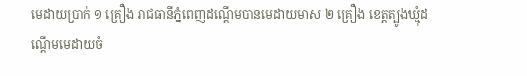មេដាយប្រាក់ ១ គ្រឿង រាជធានីភ្នំពេញដណ្តើមបានមេដាយមាស ២ គ្រឿង ខេត្តត្បូងឃ្មុំដណ្តើមមេដាយចំ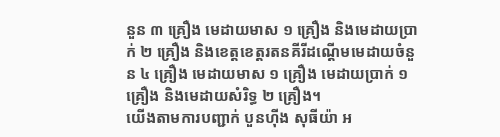នួន ៣ គ្រឿង មេដាយមាស ១ គ្រឿង និងមេដាយប្រាក់ ២ គ្រឿង និងខេត្តខេត្តរតនគីរីដណ្តើមមេដាយចំនួន ៤ គ្រឿង មេដាយមាស ១ គ្រឿង មេដាយប្រាក់ ១ គ្រឿង និងមេដាយសំរិទ្ធ ២ គ្រឿង។
យើងតាមការបញ្ជាក់ បួនហ៊ីង សុធីយ៉ា អ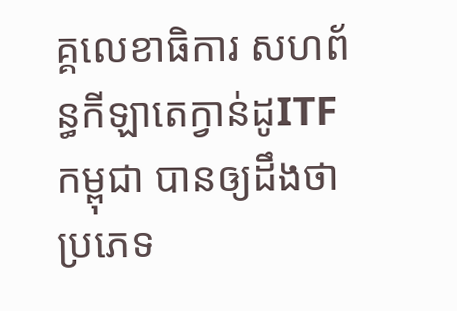គ្គលេខាធិការ សហព័ន្ធកីឡាតេក្វាន់ដូITFកម្ពុជា បានឲ្យដឹងថា ប្រភេទ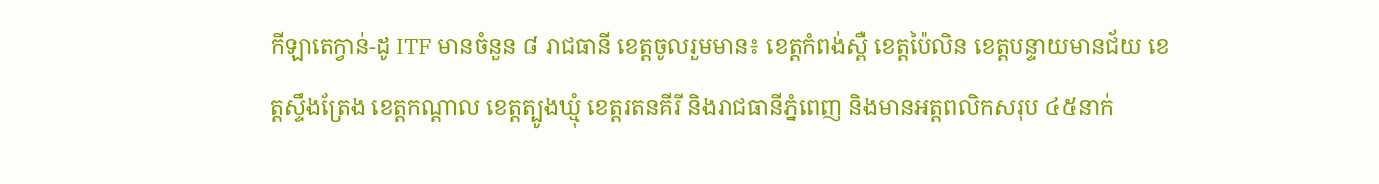កីឡាតេក្វាន់-ដូ ITF មានចំនួន ៨ រាជធានី ខេត្តចូលរួមមាន៖ ខេត្តកំពង់ស្ពឺ ខេត្តប៉ៃលិន ខេត្តបន្ទាយមានជ័យ ខេត្តស្ទឹងត្រែង ខេត្តកណ្តាល ខេត្តត្បូងឃ្មុំ ខេត្តរតនគីរី និងរាជធានីភ្នំពេញ និងមានអត្តពលិកសរុប ៤៥នាក់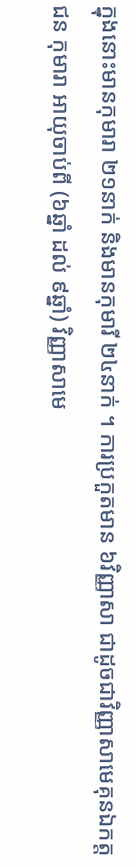ក្នុងនោះមានកុមារា ២១នាក់ និងមានកុមារី ២៤នាក់ ។ ការប្រកួតមាន ៦វិញ្ញាសា ជាដូចជាវិញ្ញាសាមេគុនឯកត្តជន កុមារា អាយុចាប់ពី (៦ឆ្នាំ ដល់ ៩ឆ្នាំ) វិញ្ញាសាមេ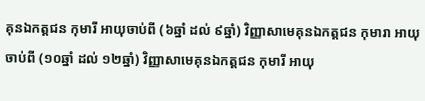គុនឯកត្តជន កុមារី អាយុចាប់ពី (៦ឆ្នាំ ដល់ ៩ឆ្នាំ) វិញ្ញាសាមេគុនឯកត្តជន កុមារា អាយុចាប់ពី (១០ឆ្នាំ ដល់ ១២ឆ្នាំ) វិញ្ញាសាមេគុនឯកត្តជន កុមារី អាយុ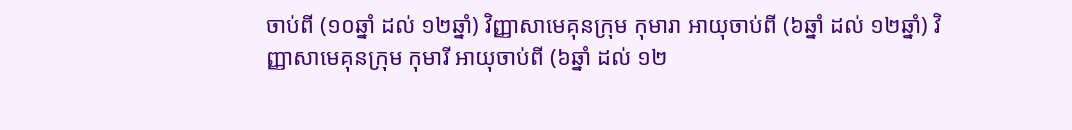ចាប់ពី (១០ឆ្នាំ ដល់ ១២ឆ្នាំ) វិញ្ញាសាមេគុនក្រុម កុមារា អាយុចាប់ពី (៦ឆ្នាំ ដល់ ១២ឆ្នាំ) វិញ្ញាសាមេគុនក្រុម កុមារី អាយុចាប់ពី (៦ឆ្នាំ ដល់ ១២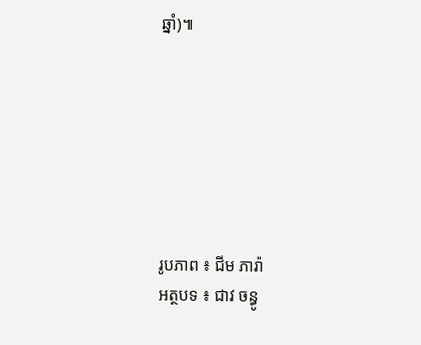ឆ្នាំ)៕







រូបភាព ៖ ជីម ភារ៉ា
អត្ថបទ ៖ ជាវ ចន្ធូ